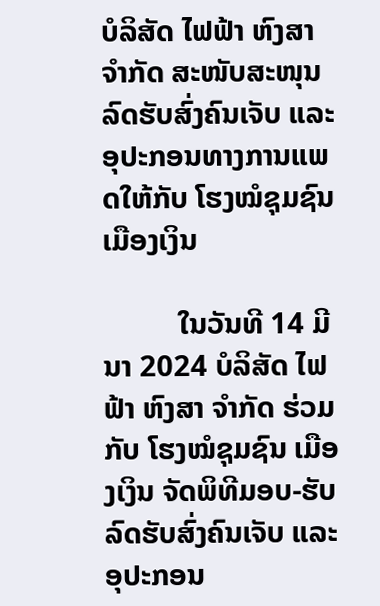ບໍລິສັດ ໄຟຟ້າ ຫົງສາ ຈໍາກັດ ສະໜັບສະໜຸນ ລົດຮັບສົ່ງຄົນເຈັບ ແລະ ອຸປະກອນທາງການແພດໃຫ້ກັບ ໂຮງໝໍຊຸມຊົນ ເມືອງເງິນ

          ໃນວັນທີ 14 ມີນາ 2024 ບໍລິສັດ ໄຟຟ້າ ຫົງສາ ຈໍາກັດ ຮ່ວມກັບ ໂຮງໝໍຊຸມຊົນ ເມືອງເງິນ ຈັດພິທີມອບ-ຮັບ ລົດຮັບສົ່ງຄົນເຈັບ ແລະ ອຸປະກອນ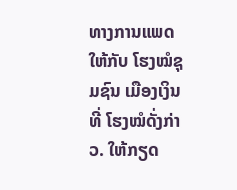ທາງການແພດໃຫ້ກັບ ໂຮງໝໍຊຸມຊົນ ເມືອງເງິນ ທີ່ ໂຮງໝໍດັ່ງກ່າວ. ໃຫ້ກຽດ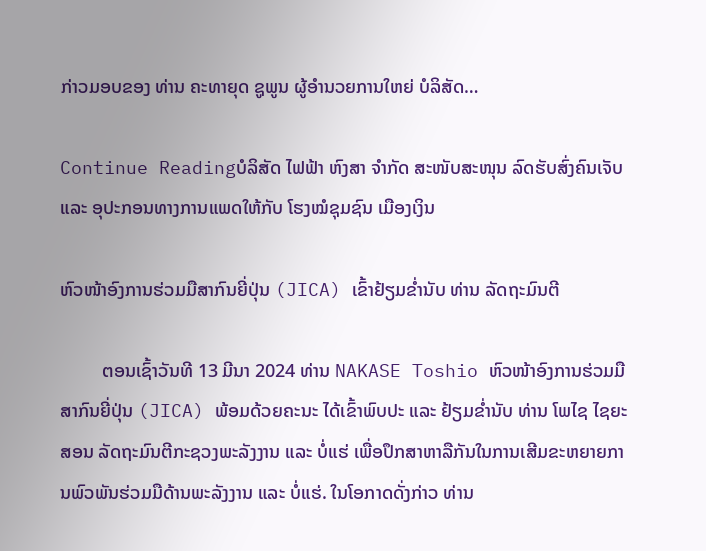ກ່າວມອບຂອງ ທ່ານ ຄະທາຍຸດ ຊູພູນ ຜູ້ອໍານວຍການໃຫຍ່ ບໍລິສັດ…

Continue Readingບໍລິສັດ ໄຟຟ້າ ຫົງສາ ຈໍາກັດ ສະໜັບສະໜຸນ ລົດຮັບສົ່ງຄົນເຈັບ ແລະ ອຸປະກອນທາງການແພດໃຫ້ກັບ ໂຮງໝໍຊຸມຊົນ ເມືອງເງິນ

ຫົວໜ້າອົງການຮ່ວມມືສາກົນຍີ່ປຸ່ນ (JICA) ເຂົ້າຢ້ຽມຂໍ່ານັບ ທ່ານ ລັດຖະມົນຕີ

         ຕອນເຊົ້າວັນທີ 13 ມີນາ 2024 ທ່ານ NAKASE Toshio ຫົວໜ້າອົງການຮ່ວມມືສາກົນຍີ່ປຸ່ນ (JICA) ພ້ອມດ້ວຍຄະນະ ໄດ້ເຂົ້າພົບປະ ແລະ ຢ້ຽມຂໍ່ານັບ ທ່ານ ໂພໄຊ ໄຊຍະສອນ ລັດຖະມົນຕີກະຊວງພະລັງງານ ແລະ ບໍ່ແຮ່ ເພື່ອປຶກສາຫາລືກັນໃນການເສີມຂະຫຍາຍການພົວພັນຮ່ວມມືດ້ານພະລັງງານ ແລະ ບໍ່ແຮ່. ໃນໂອກາດດັ່ງກ່າວ ທ່ານ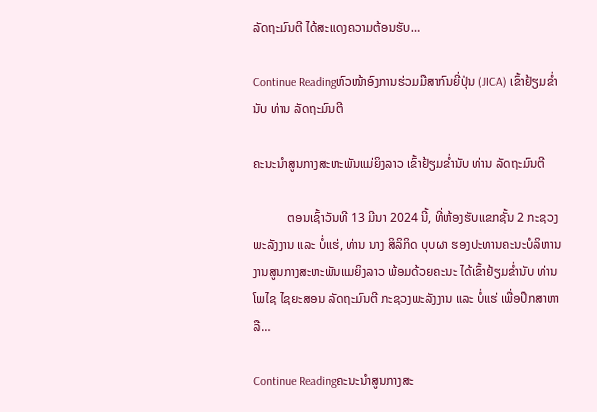ລັດຖະມົນຕີ ໄດ້ສະແດງຄວາມຕ້ອນຮັບ…

Continue Readingຫົວໜ້າອົງການຮ່ວມມືສາກົນຍີ່ປຸ່ນ (JICA) ເຂົ້າຢ້ຽມຂໍ່ານັບ ທ່ານ ລັດຖະມົນຕີ

ຄະນະນຳສູນກາງສະຫະພັນແມ່ຍິງລາວ ເຂົ້າຢ້ຽມຂໍ່ານັບ ທ່ານ ລັດຖະມົນຕີ

           ຕອນເຊົ້າວັນທີ 13 ມີນາ 2024 ນີ້, ທີ່ຫ້ອງຮັບແຂກຊັ້ນ 2 ກະຊວງພະລັງງານ ແລະ ບໍ່ແຮ່, ທ່ານ ນາງ ສິລິກິດ ບຸບຜາ ຮອງປະທານຄະນະບໍລິຫານງານສູນກາງສະຫະພັນແມຍິງລາວ ພ້ອມດ້ວຍຄະນະ ໄດ້ເຂົ້າຢ້ຽມຂໍ່ານັບ ທ່ານ ໂພໄຊ ໄຊຍະສອນ ລັດຖະມົນຕີ ກະຊວງພະລັງງານ ແລະ ບໍ່ແຮ່ ເພື່ອປຶກສາຫາລື…

Continue Readingຄະນະນຳສູນກາງສະ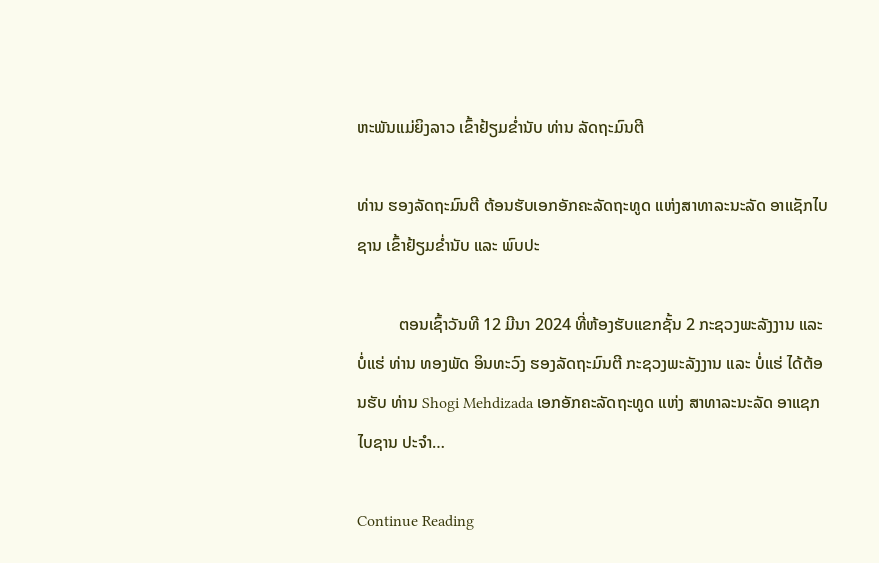ຫະພັນແມ່ຍິງລາວ ເຂົ້າຢ້ຽມຂໍ່ານັບ ທ່ານ ລັດຖະມົນຕີ

ທ່ານ ຮອງລັດຖະມົນຕີ ຕ້ອນຮັບເອກອັກຄະລັດຖະທູດ ແຫ່ງສາທາລະນະລັດ ອາແຊັກໄບຊານ ເຂົ້າຢ້ຽມຂໍ່ານັບ ແລະ ພົບປະ

          ຕອນເຊົ້າວັນທີ 12 ມີນາ 2024 ທີ່ຫ້ອງຮັບແຂກຊັ້ນ 2 ກະຊວງພະລັງງານ ແລະ ບໍ່ແຮ່ ທ່ານ ທອງພັດ ອິນທະວົງ ຮອງລັດຖະມົນຕີ ກະຊວງພະລັງງານ ແລະ ບໍ່ແຮ່ ໄດ້ຕ້ອນຮັບ ທ່ານ Shogi Mehdizada ເອກອັກຄະລັດຖະທູດ ແຫ່ງ ສາທາລະນະລັດ ອາແຊກໄບຊານ ປະຈຳ…

Continue Reading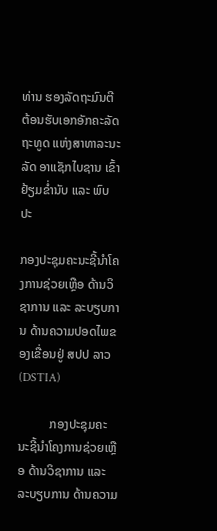ທ່ານ ຮອງລັດຖະມົນຕີ ຕ້ອນຮັບເອກອັກຄະລັດຖະທູດ ແຫ່ງສາທາລະນະລັດ ອາແຊັກໄບຊານ ເຂົ້າຢ້ຽມຂໍ່ານັບ ແລະ ພົບປະ

ກອງປະຊຸມຄະນະຊີ້ນໍາໂຄງການຊ່ວຍເຫຼືອ ດ້ານວິຊາການ ແລະ ລະບຽບການ ດ້ານຄວາມປອດໄພຂອງເຂື່ອນຢູ່ ສປປ ລາວ (DSTIA)

          ກອງປະຊຸມຄະນະຊີ້ນໍາໂຄງການຊ່ວຍເຫຼືອ ດ້ານວິຊາການ ແລະ ລະບຽບການ ດ້ານຄວາມ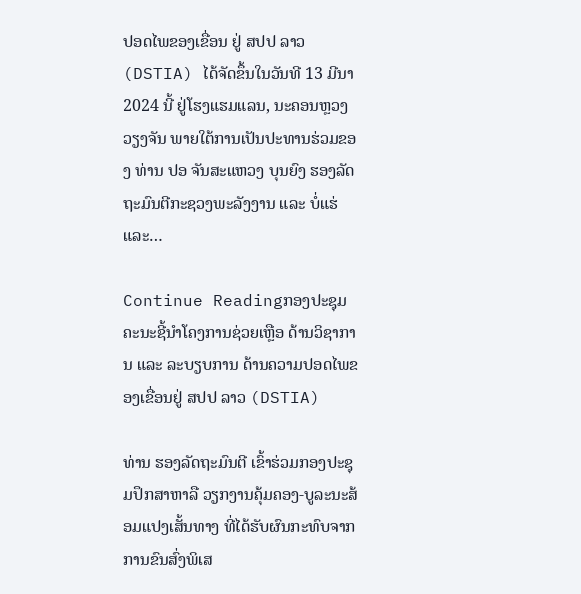ປອດໄພຂອງເຂື່ອນ ຢູ່ ສປປ ລາວ (DSTIA) ໄດ້ຈັດຂຶ້ນໃນວັນທີ 13 ມີນາ 2024 ນີ້ ຢູ່ໂຮງແຮມແລນ, ນະຄອນຫຼວງວຽງຈັນ ພາຍໃຕ້ການເປັນປະທານຮ່ວມຂອງ ທ່ານ ປອ ຈັນສະແຫວງ ບຸນຍົງ ຮອງລັດຖະມົນຕີກະຊວງພະລັງງານ ແລະ ບໍ່ແຮ່ ແລະ…

Continue Readingກອງປະຊຸມຄະນະຊີ້ນໍາໂຄງການຊ່ວຍເຫຼືອ ດ້ານວິຊາການ ແລະ ລະບຽບການ ດ້ານຄວາມປອດໄພຂອງເຂື່ອນຢູ່ ສປປ ລາວ (DSTIA)

ທ່ານ ຮອງລັດຖະມົນຕີ ເຂົ້າຮ່ວມກອງປະຊຸມປຶກສາຫາລື ວຽກງານຄຸ້ມຄອງ-ບູລະນະສ້ອມແປງເສັ້ນທາງ ທີ່ໄດ້ຮັບຜົນກະທົບຈາກການຂົນສົ່ງພິເສ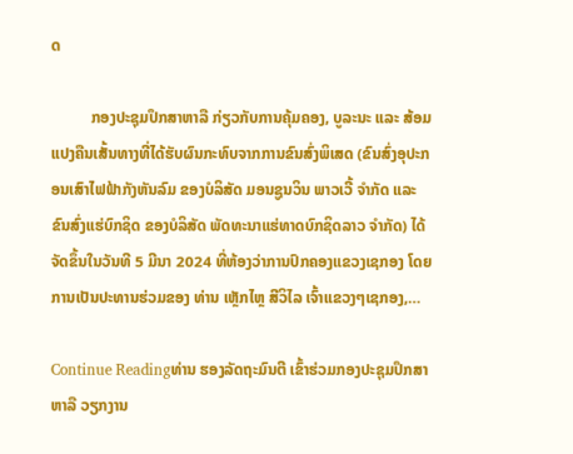ດ

          ກອງປະຊຸມປຶກສາຫາລື ກ່ຽວກັບການຄຸ້ມຄອງ, ບູລະນະ ແລະ ສ້ອມແປງຄືນເສັ້ນທາງທີ່ໄດ້ຮັບຜົນກະທົບຈາກການຂົນສົ່ງພິເສດ (ຂົນສົ່ງອຸປະກອນເສົາໄຟຟ້າກັງຫັນລົມ ຂອງບໍລິສັດ ມອນຊູນວິນ ພາວເວີ້ ຈໍາກັດ ແລະ ຂົນສົ່ງແຮ່ບົກຊິດ ຂອງບໍລິສັດ ພັດທະນາແຮ່ທາດບົກຊິດລາວ ຈໍາກັດ) ໄດ້ຈັດຂຶ້ນໃນວັນທີ 5 ມີນາ 2024 ທີ່ຫ້ອງວ່າການປົກຄອງແຂວງເຊກອງ ໂດຍການເປັນປະທານຮ່ວມຂອງ ທ່ານ ເຫຼັກໄຫຼ ສີວິໄລ ເຈົ້າແຂວງໆເຊກອງ,…

Continue Readingທ່ານ ຮອງລັດຖະມົນຕີ ເຂົ້າຮ່ວມກອງປະຊຸມປຶກສາຫາລື ວຽກງານ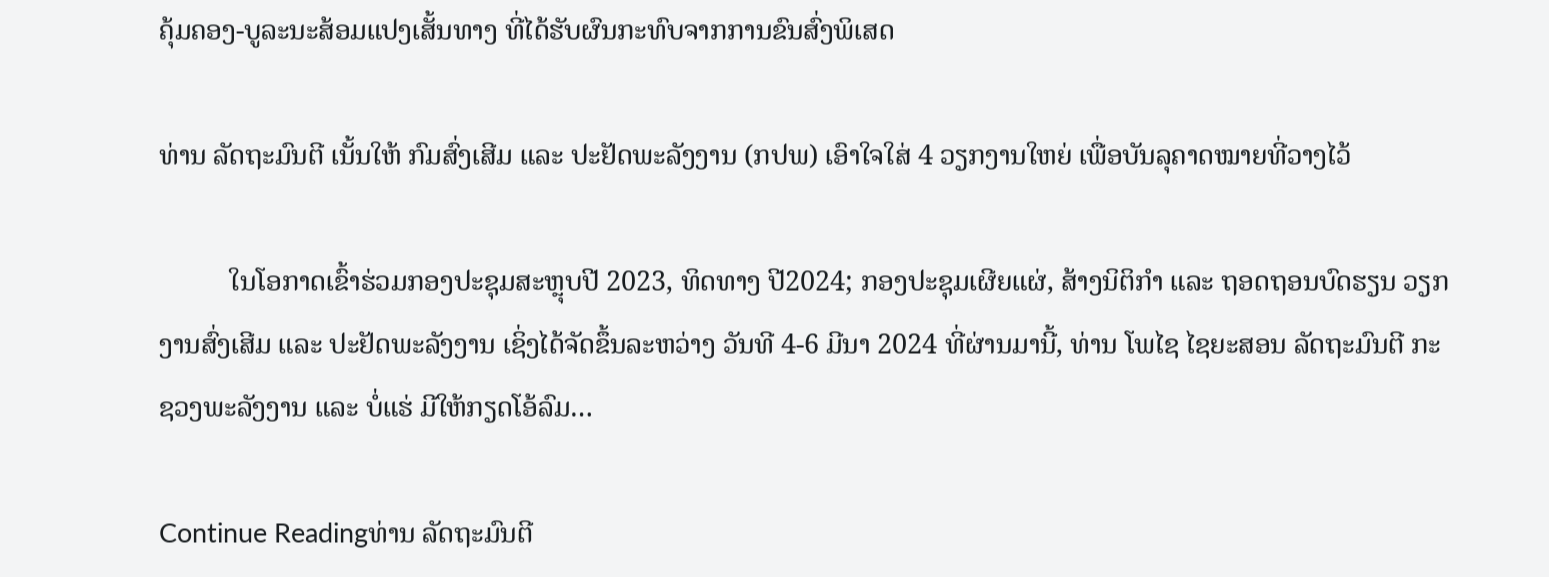ຄຸ້ມຄອງ-ບູລະນະສ້ອມແປງເສັ້ນທາງ ທີ່ໄດ້ຮັບຜົນກະທົບຈາກການຂົນສົ່ງພິເສດ

ທ່ານ ລັດຖະມົນຕີ ເນັ້ນໃຫ້ ກົມສົ່ງເສີມ ແລະ ປະຢັດພະລັງງານ (ກປພ) ເອົາໃຈໃສ່ 4 ວຽກງານໃຫຍ່ ເພື່ອບັນລຸຄາດໝາຍທີ່ວາງໄວ້

          ໃນໂອກາດເຂົ້າຮ່ວມກອງປະຊຸມສະຫຼຸບປີ 2023, ທິດທາງ ປີ2024; ກອງປະຊຸມເຜີຍແຜ່, ສ້າງນິຕິກໍາ ແລະ ຖອດຖອນບົດຮຽນ ວຽກງານສົ່ງເສີມ ແລະ ປະຢັດພະລັງງານ ເຊິ່ງໄດ້ຈັດຂຶ້ນລະຫວ່າງ ວັນທີ 4-6 ມີນາ 2024 ທີ່ຜ່ານມານີ້, ທ່ານ ໂພໄຊ ໄຊຍະສອນ ລັດຖະມົນຕີ ກະຊວງພະລັງງານ ແລະ ບໍ່ແຮ່ ມີໃຫ້ກຽດໂອ້ລົມ…

Continue Readingທ່ານ ລັດຖະມົນຕີ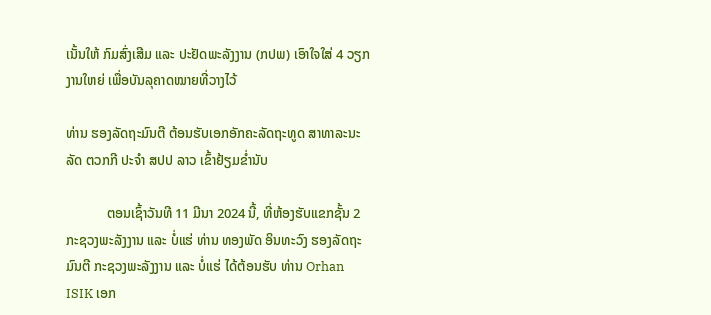ເນັ້ນໃຫ້ ກົມສົ່ງເສີມ ແລະ ປະຢັດພະລັງງານ (ກປພ) ເອົາໃຈໃສ່ 4 ວຽກງານໃຫຍ່ ເພື່ອບັນລຸຄາດໝາຍທີ່ວາງໄວ້

ທ່ານ ຮອງລັດຖະມົນຕີ ຕ້ອນຮັບເອກອັກຄະລັດຖະທູດ ສາທາລະນະລັດ ຕວກກີ ປະຈຳ ສປປ ລາວ ເຂົ້າຢ້ຽມຂໍ່ານັບ

            ຕອນເຊົ້າວັນທີ 11 ມີນາ 2024 ນີ້, ທີ່ຫ້ອງຮັບແຂກຊັ້ນ 2 ກະຊວງພະລັງງານ ແລະ ບໍ່ແຮ່ ທ່ານ ທອງພັດ ອິນທະວົງ ຮອງລັດຖະມົນຕີ ກະຊວງພະລັງງານ ແລະ ບໍ່ແຮ່ ໄດ້ຕ້ອນຮັບ ທ່ານ Orhan ISIK ເອກ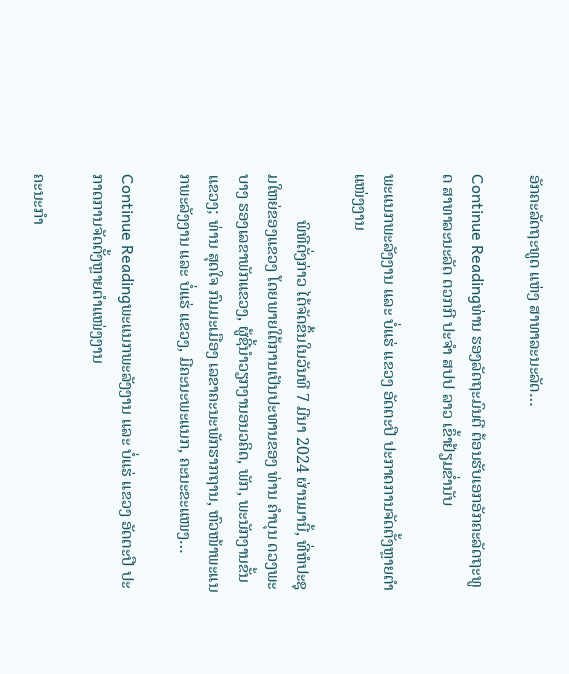ອັກຄະລັດຖະທູດ ແຫ່ງ ສາທາລະນະລັດ…

Continue Readingທ່ານ ຮອງລັດຖະມົນຕີ ຕ້ອນຮັບເອກອັກຄະລັດຖະທູດ ສາທາລະນະລັດ ຕວກກີ ປະຈຳ ສປປ ລາວ ເຂົ້າຢ້ຽມຂໍ່ານັບ

ພະແນກພະລັງງານ ແລະ ບໍ່ແຮ່ ແຂວງ ອັດຕະປື ປະກາດການຈັດຕັ້ງຫຼາຍຕໍາແໜ່ງງານ

           ພິທີດັ່ງກ່າວ ໄດ້ຈັດຂຶ້ນໃນວັນທີ 7 ມີນາ 2024 ຜ່ານມານີ້, ທີ່ຫໍປະຊຸມໃຫຍ່ຂອງແຂວງ ໂດຍພາຍໃຕ້ການເປັນປະທານຂອງ ທ່ານ ຄໍາບຸນ ດວງພະບາງ ຮອງເລຂາພັກແຂວງ, ຜູ້ຊີ້ນຳວຽກງານອນວຄິດ, ພັກ, ພະນັກງານຂັ້ນແຂວງ; ທ່ານ ສຸດໃຈ ກົມມະເມືອງ ເລຂາຄະນະພັກຮາກຖານ, ຫົວໜ້າພະແນກພະລັງງານ ແລະ ບໍ່ແຮ່ ແຂວງ, ມີຄະນະພະແນກ, ຄະນະຂະແໜງ…

Continue Readingພະແນກພະລັງງານ ແລະ ບໍ່ແຮ່ ແຂວງ ອັດຕະປື ປະກາດການຈັດຕັ້ງຫຼາຍຕໍາແໜ່ງງານ

ຄະນະກຳ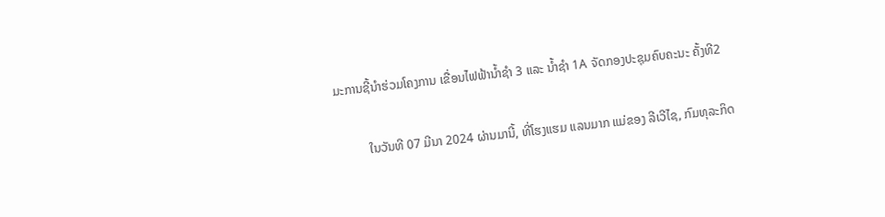ມະການຊີ້ນໍາຮ່ວມໂຄງການ ເຂື່ອນໄຟຟ້ານໍ້າຊໍາ 3 ແລະ ນໍ້າຊໍາ 1A ຈັດກອງປະຊຸມຄົບຄະນະ ຄັ້ງທີ2

          ໃນວັນທີ 07 ມີນາ 2024 ຜ່ານມານີ້, ທີ່ໂຮງແຮມ ແລນມາກ ແມ່ຂອງ ລີເວີໄຊ, ກົມທຸລະກິດ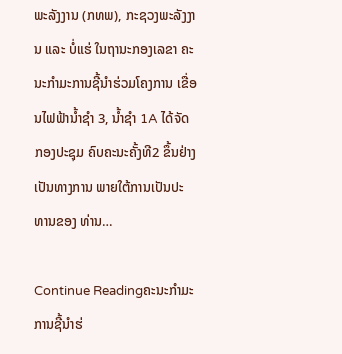ພະລັງງານ (ກທພ), ກະຊວງພະລັງງານ ແລະ ບໍ່ແຮ່ ໃນຖານະກອງເລຂາ ຄະນະກຳມະການຊີ້ນໍາຮ່ວມໂຄງການ ເຂື່ອນໄຟຟ້ານໍ້າຊໍາ 3, ນໍ້າຊໍາ 1A ໄດ້ຈັດກອງປະຊຸມ ຄົບຄະນະຄັ້ງທີ2 ຂຶ້ນຢ່າງເປັນທາງການ ພາຍໃຕ້ການເປັນປະທານຂອງ ທ່ານ…

Continue Readingຄະນະກຳມະການຊີ້ນໍາຮ່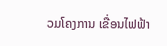ວມໂຄງການ ເຂື່ອນໄຟຟ້າ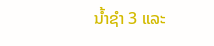ນໍ້າຊໍາ 3 ແລະ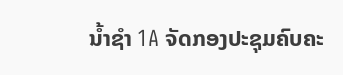ນໍ້າຊໍາ 1A ຈັດກອງປະຊຸມຄົບຄະ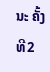ນະ ຄັ້ງທີ2